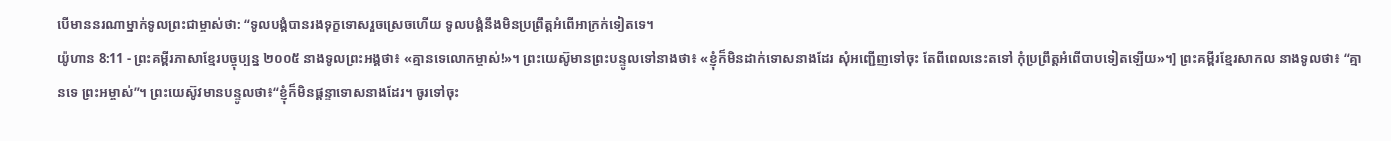បើមាននរណាម្នាក់ទូលព្រះជាម្ចាស់ថា: “ទូលបង្គំបានរងទុក្ខទោសរួចស្រេចហើយ ទូលបង្គំនឹងមិនប្រព្រឹត្តអំពើអាក្រក់ទៀតទេ។
យ៉ូហាន 8:11 - ព្រះគម្ពីរភាសាខ្មែរបច្ចុប្បន្ន ២០០៥ នាងទូលព្រះអង្គថា៖ «គ្មានទេលោកម្ចាស់!»។ ព្រះយេស៊ូមានព្រះបន្ទូលទៅនាងថា៖ «ខ្ញុំក៏មិនដាក់ទោសនាងដែរ សុំអញ្ជើញទៅចុះ តែពីពេលនេះតទៅ កុំប្រព្រឹត្តអំពើបាបទៀតឡើយ»។] ព្រះគម្ពីរខ្មែរសាកល នាងទូលថា៖ “គ្មានទេ ព្រះអម្ចាស់”។ ព្រះយេស៊ូវមានបន្ទូលថា៖“ខ្ញុំក៏មិនផ្ដន្ទាទោសនាងដែរ។ ចូរទៅចុះ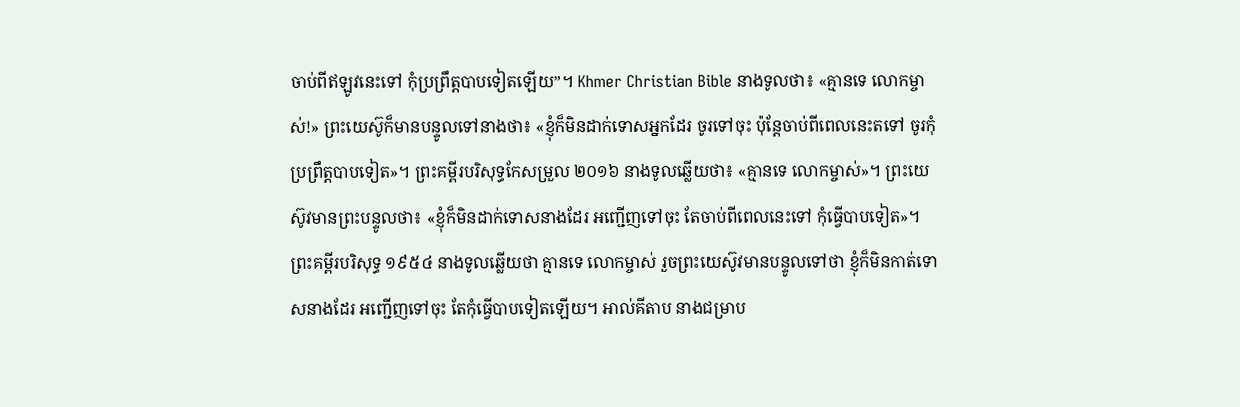ចាប់ពីឥឡូវនេះទៅ កុំប្រព្រឹត្តបាបទៀតឡើយ”។ Khmer Christian Bible នាងទូលថា៖ «គ្មានទេ លោកម្ចាស់!» ព្រះយេស៊ូក៏មានបន្ទូលទៅនាងថា៖ «ខ្ញុំក៏មិនដាក់ទោសអ្នកដែរ ចូរទៅចុះ ប៉ុន្ដែចាប់ពីពេលនេះតទៅ ចូរកុំប្រព្រឹត្ដបាបទៀត»។ ព្រះគម្ពីរបរិសុទ្ធកែសម្រួល ២០១៦ នាងទូលឆ្លើយថា៖ «គ្មានទេ លោកម្ចាស់»។ ព្រះយេស៊ូវមានព្រះបន្ទូលថា៖ «ខ្ញុំក៏មិនដាក់ទោសនាងដែរ អញ្ជើញទៅចុះ តែចាប់ពីពេលនេះទៅ កុំធ្វើបាបទៀត»។ ព្រះគម្ពីរបរិសុទ្ធ ១៩៥៤ នាងទូលឆ្លើយថា គ្មានទេ លោកម្ចាស់ រួចព្រះយេស៊ូវមានបន្ទូលទៅថា ខ្ញុំក៏មិនកាត់ទោសនាងដែរ អញ្ជើញទៅចុះ តែកុំធ្វើបាបទៀតឡើយ។ អាល់គីតាប នាងជម្រាប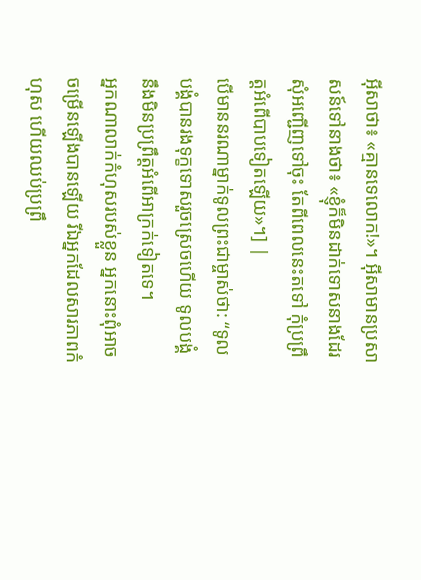អ៊ីសាថា៖ «គ្មានទេលោក!»។ អ៊ីសាមានប្រសាសន៍ទៅនាងថា៖ «ខ្ញុំក៏មិនដាក់ទោសនាងដែរ សុំអញ្ជើញទៅចុះ តែពីពេលនេះតទៅ កុំប្រព្រឹត្ដអំពើបាបទៀតឡើយ»។] |
បើមាននរណាម្នាក់ទូលព្រះជាម្ចាស់ថា: “ទូលបង្គំបានរងទុក្ខទោសរួចស្រេចហើយ ទូលបង្គំនឹងមិនប្រព្រឹត្តអំពើអាក្រក់ទៀតទេ។
អ្នកណាលាក់កំហុសរបស់ខ្លួន អ្នកនោះពុំអាចចម្រើនឡើងបានឡើយ រីឯអ្នកដែលសារភាពកំហុស ហើយឈប់ប្រព្រឹ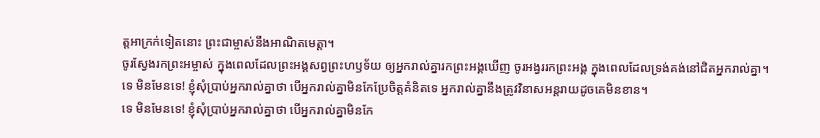ត្តអាក្រក់ទៀតនោះ ព្រះជាម្ចាស់នឹងអាណិតមេត្តា។
ចូរស្វែងរកព្រះអម្ចាស់ ក្នុងពេលដែលព្រះអង្គសព្វព្រះហឫទ័យ ឲ្យអ្នករាល់គ្នារកព្រះអង្គឃើញ ចូរអង្វររកព្រះអង្គ ក្នុងពេលដែលទ្រង់គង់នៅជិតអ្នករាល់គ្នា។
ទេ មិនមែនទេ! ខ្ញុំសុំប្រាប់អ្នករាល់គ្នាថា បើអ្នករាល់គ្នាមិនកែប្រែចិត្តគំនិតទេ អ្នករាល់គ្នានឹងត្រូវវិនាសអន្តរាយដូចគេមិនខាន។
ទេ មិនមែនទេ! ខ្ញុំសុំប្រាប់អ្នករាល់គ្នាថា បើអ្នករាល់គ្នាមិនកែ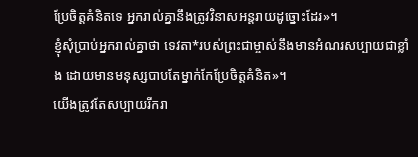ប្រែចិត្តគំនិតទេ អ្នករាល់គ្នានឹងត្រូវវិនាសអន្តរាយដូច្នោះដែរ»។
ខ្ញុំសុំប្រាប់អ្នករាល់គ្នាថា ទេវតា*របស់ព្រះជាម្ចាស់នឹងមានអំណរសប្បាយជាខ្លាំង ដោយមានមនុស្សបាបតែម្នាក់កែប្រែចិត្តគំនិត»។
យើងត្រូវតែសប្បាយរីករា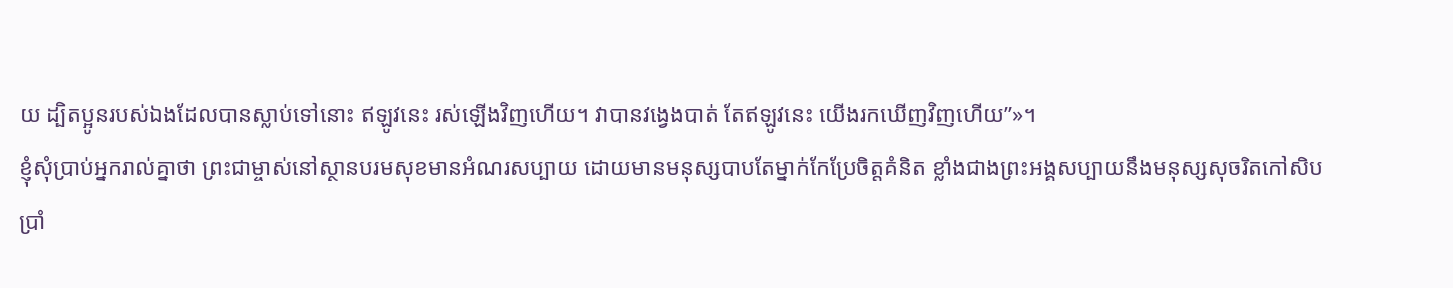យ ដ្បិតប្អូនរបស់ឯងដែលបានស្លាប់ទៅនោះ ឥឡូវនេះ រស់ឡើងវិញហើយ។ វាបានវង្វេងបាត់ តែឥឡូវនេះ យើងរកឃើញវិញហើយ”»។
ខ្ញុំសុំប្រាប់អ្នករាល់គ្នាថា ព្រះជាម្ចាស់នៅស្ថានបរមសុខមានអំណរសប្បាយ ដោយមានមនុស្សបាបតែម្នាក់កែប្រែចិត្តគំនិត ខ្លាំងជាងព្រះអង្គសប្បាយនឹងមនុស្សសុចរិតកៅសិបប្រាំ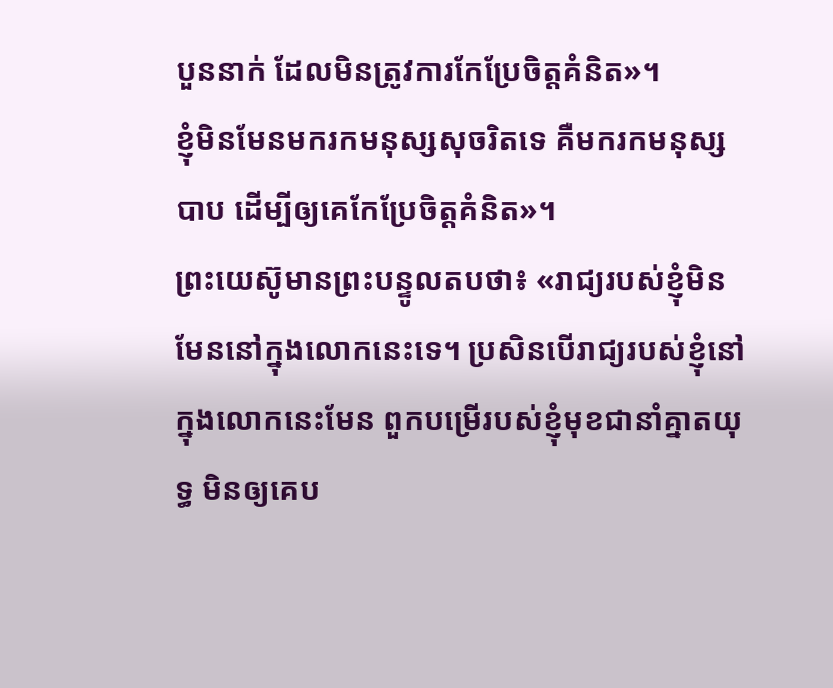បួននាក់ ដែលមិនត្រូវការកែប្រែចិត្តគំនិត»។
ខ្ញុំមិនមែនមករកមនុស្សសុចរិតទេ គឺមករកមនុស្សបាប ដើម្បីឲ្យគេកែប្រែចិត្តគំនិត»។
ព្រះយេស៊ូមានព្រះបន្ទូលតបថា៖ «រាជ្យរបស់ខ្ញុំមិនមែននៅក្នុងលោកនេះទេ។ ប្រសិនបើរាជ្យរបស់ខ្ញុំនៅក្នុងលោកនេះមែន ពួកបម្រើរបស់ខ្ញុំមុខជានាំគ្នាតយុទ្ធ មិនឲ្យគេប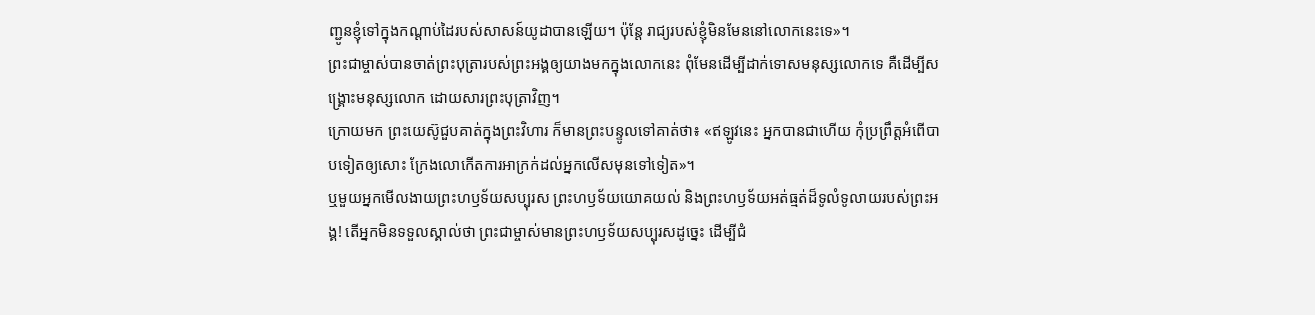ញ្ជូនខ្ញុំទៅក្នុងកណ្ដាប់ដៃរបស់សាសន៍យូដាបានឡើយ។ ប៉ុន្តែ រាជ្យរបស់ខ្ញុំមិនមែននៅលោកនេះទេ»។
ព្រះជាម្ចាស់បានចាត់ព្រះបុត្រារបស់ព្រះអង្គឲ្យយាងមកក្នុងលោកនេះ ពុំមែនដើម្បីដាក់ទោសមនុស្សលោកទេ គឺដើម្បីសង្គ្រោះមនុស្សលោក ដោយសារព្រះបុត្រាវិញ។
ក្រោយមក ព្រះយេស៊ូជួបគាត់ក្នុងព្រះវិហារ ក៏មានព្រះបន្ទូលទៅគាត់ថា៖ «ឥឡូវនេះ អ្នកបានជាហើយ កុំប្រព្រឹត្តអំពើបាបទៀតឲ្យសោះ ក្រែងលោកើតការអាក្រក់ដល់អ្នកលើសមុនទៅទៀត»។
ឬមួយអ្នកមើលងាយព្រះហឫទ័យសប្បុរស ព្រះហឫទ័យយោគយល់ និងព្រះហឫទ័យអត់ធ្មត់ដ៏ទូលំទូលាយរបស់ព្រះអង្គ! តើអ្នកមិនទទួលស្គាល់ថា ព្រះជាម្ចាស់មានព្រះហឫទ័យសប្បុរសដូច្នេះ ដើម្បីជំ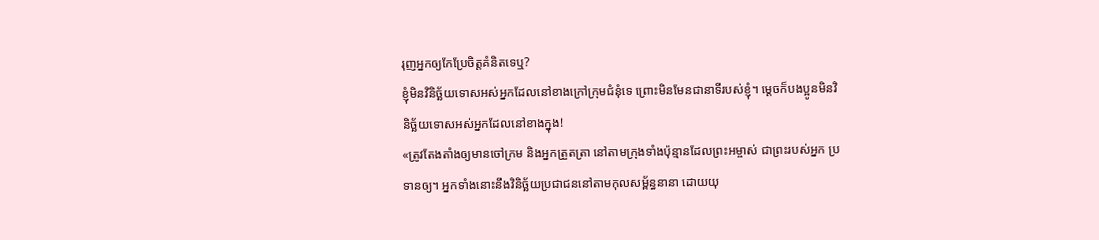រុញអ្នកឲ្យកែប្រែចិត្តគំនិតទេឬ?
ខ្ញុំមិនវិនិច្ឆ័យទោសអស់អ្នកដែលនៅខាងក្រៅក្រុមជំនុំទេ ព្រោះមិនមែនជានាទីរបស់ខ្ញុំ។ ម្ដេចក៏បងប្អូនមិនវិនិច្ឆ័យទោសអស់អ្នកដែលនៅខាងក្នុង!
«ត្រូវតែងតាំងឲ្យមានចៅក្រម និងអ្នកត្រួតត្រា នៅតាមក្រុងទាំងប៉ុន្មានដែលព្រះអម្ចាស់ ជាព្រះរបស់អ្នក ប្រទានឲ្យ។ អ្នកទាំងនោះនឹងវិនិច្ឆ័យប្រជាជននៅតាមកុលសម្ព័ន្ធនានា ដោយយុ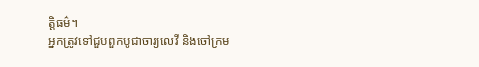ត្តិធម៌។
អ្នកត្រូវទៅជួបពួកបូជាចារ្យលេវី និងចៅក្រម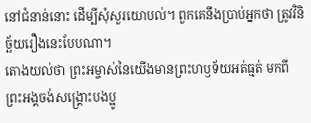នៅជំនាន់នោះ ដើម្បីសុំសួរយោបល់។ ពួកគេនឹងប្រាប់អ្នកថា ត្រូវវិនិច្ឆ័យរឿងនេះបែបណា។
តោងយល់ថា ព្រះអម្ចាស់នៃយើងមានព្រះហឫទ័យអត់ធ្មត់ មកពីព្រះអង្គចង់សង្គ្រោះបងប្អូ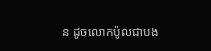ន ដូចលោកប៉ូលជាបង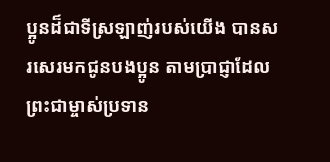ប្អូនដ៏ជាទីស្រឡាញ់របស់យើង បានសរសេរមកជូនបងប្អូន តាមប្រាជ្ញាដែលព្រះជាម្ចាស់ប្រទាន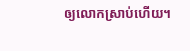ឲ្យលោកស្រាប់ហើយ។